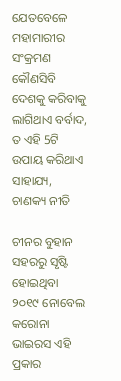ଯେତବେଳେ ମହାମାରୀର ସଂକ୍ରମଣ କୌଣସିବି ଦେଶକୁ କରିବାକୁ ଲାଗିଥାଏ ବର୍ବାଦ, ତ ଏହି 5ଟି ଉପାୟ କରିଥାଏ ସାହାଯ୍ୟ, ଚାଣକ୍ୟ ନୀତି

ଚୀନର ବୁହାନ ସହରରୁ ସୃଷ୍ଟି ହୋଇଥିବା ୨୦୧୯ ନୋବେଲ କରୋନା ଭାଇରସ ଏହି ପ୍ରକାର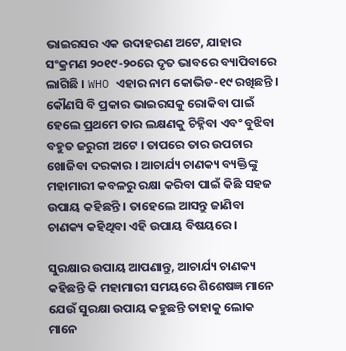ଭାଇରସର ଏକ ଉଦାହରଣ ଅଟେ, ଯାହାର ସଂକ୍ରମଣ ୨୦୧୯-୨୦ରେ ଦୃତ ଭାବରେ ବ୍ୟାପିବାରେ ଲାଗିଛି । WHO ଏହାର ନାମ କୋଭିଡ-୧୯ ରଖିଛନ୍ତି । କୌଣସି ବି ପ୍ରକାର ଭାଇରସକୁ ରୋକିବା ପାଇଁ ହେଲେ ପ୍ରଥମେ ତାର ଲକ୍ଷଣକୁ ଚିହ୍ନିବା ଏବଂ ବୁଝିବା ବହୁତ ଜରୁରୀ ଅଟେ । ତାପରେ ତାର ଉପଚାର ଖୋଜିବା ଦରକାର । ଆଚାର୍ଯ୍ୟ ଚାଣକ୍ୟ ବ୍ୟକ୍ତିଙ୍କୁ ମହାମାରୀ କବଳରୁ ରକ୍ଷା କରିବା ପାଇଁ କିଛି ସହଜ ଉପାୟ କହିଛନ୍ତି । ତାହେଲେ ଆସନ୍ତୁ ଜାଣିବା ଚାଣକ୍ୟ କହିଥିବା ଏହି ଉପାୟ ବିଷୟରେ ।

ସୁରକ୍ଷାର ଉପାୟ ଆପଣାନ୍ତୁ, ଆଚାର୍ଯ୍ୟ ଚାଣକ୍ୟ କହିଛନ୍ତି କି ମହାମାରୀ ସମୟରେ ଶିଶେଷଜ୍ଞ ମାନେ ଯେଉଁ ସୁରକ୍ଷା ଉପାୟ କହୁଛନ୍ତି ତାହାକୁ ଲୋକ ମାନେ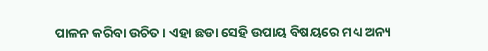ପାଳନ କରିବା ଉଚିତ । ଏହା ଛଡା ସେହି ଉପାୟ ବିଷୟରେ ମଧ୍ୟ ଅନ୍ୟ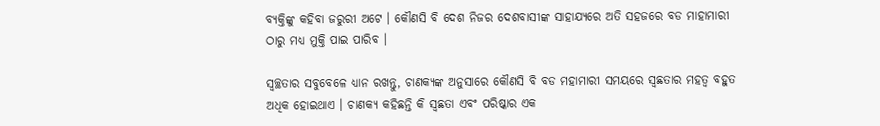ବ୍ୟକ୍ତିଙ୍କୁ କହିବା ଜରୁରୀ ଅଟେ । କୌଣସି ବି ଦେଶ ନିଜର ଦେଶବାସୀଙ୍କ ସାହାଯ୍ୟରେ ଅତି ସହଜରେ ବଡ ମାହାମାରୀ ଠାରୁ ମଧ୍ୟ ମୁକ୍ତି ପାଇ ପାରିବ ।

ସ୍ଵଚ୍ଛତାର ସବୁବେଳେ ଧ୍ୟାନ ରଖନ୍ତୁ, ଚାଣକ୍ୟଙ୍କ ଅନୁସାରେ କୌଣସି ବି ବଡ ମହାମାରୀ ସମୟରେ ସ୍ଵଛତାର ମହତ୍ଵ ବହୁତ ଅଧିକ ହୋଇଥାଏ । ଚାଣକ୍ୟ କହିଛନ୍ତି କି ସ୍ଵଛତା ଏବଂ ପରିଷ୍କାର ଏକ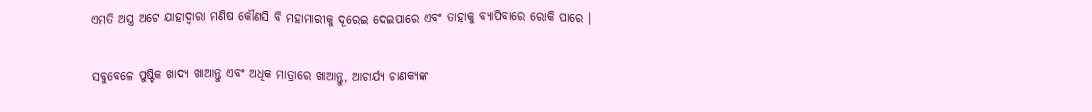ଏମତି ଅସ୍ତ୍ର ଅଟେ ଯାହାଦ୍ୱାରା ମଣିଷ କୌଣସି ବି ମହାମାରୀକୁ ଦୂରେଇ ଦେଇପାରେ ଏବଂ ତାହାକୁ ବ୍ୟାପିବାରେ ରୋକି ପାରେ ।

ସବୁବେଳେ ପୁଷ୍ଟିକ ଖାଦ୍ୟ ଖାଆନ୍ତୁ ଏବଂ ଅଧିକ ମାତ୍ରାରେ ଖାଆନ୍ତୁ, ଆଚାର୍ଯ୍ୟ ଚାଣକ୍ୟଙ୍କ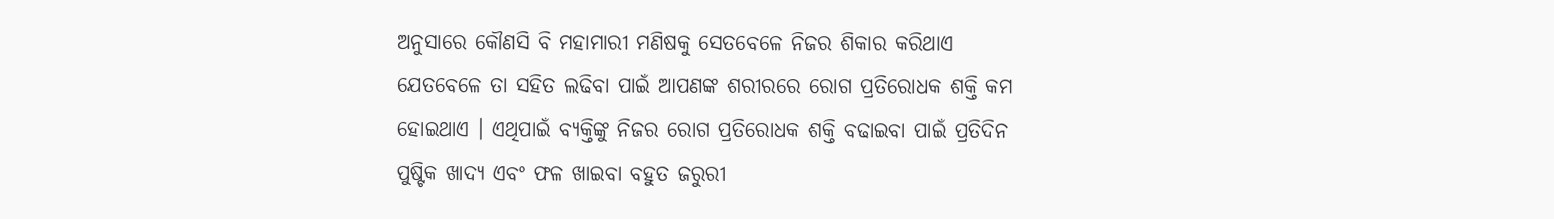ଅନୁସାରେ କୌଣସି ବି ମହାମାରୀ ମଣିଷକୁ ସେତବେଳେ ନିଜର ଶିକାର କରିଥାଏ ଯେତବେଳେ ତା ସହିତ ଲଢିବା ପାଇଁ ଆପଣଙ୍କ ଶରୀରରେ ରୋଗ ପ୍ରତିରୋଧକ ଶକ୍ତି କମ ହୋଇଥାଏ । ଏଥିପାଇଁ ବ୍ୟକ୍ତିଙ୍କୁ ନିଜର ରୋଗ ପ୍ରତିରୋଧକ ଶକ୍ତି ବଢାଇବା ପାଇଁ ପ୍ରତିଦିନ ପୁଷ୍ଟିକ ଖାଦ୍ୟ ଏବଂ ଫଳ ଖାଇବା ବହୁତ ଜରୁରୀ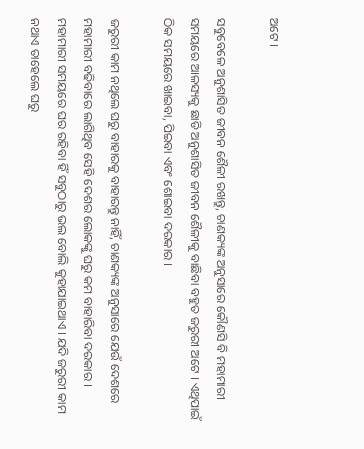ଅଟେ ।

ସବୁବେଳେ ଅନୁଶାସିତ ଜୀବନ ଶୈଳୀ ରଖନ୍ତୁ, ଚାଣକ୍ୟଙ୍କ ଅନୁସାରେ କୌଣସି ବି ମହାମାରୀ ସମୟରେ ଆଳସ୍ୟକୁ ଛାଡି ଅନୁଶାସିତ ଜୀବନ ଶୈଳୀକୁ ବାଛିବା ବହୁତ ଜରୁରୀ ଅଟେ । ଏଥିପାଇଁ ଠିକ ସମୟରେ ଖାଇବା, ପିଇବା ଏବଂ ଶୋଇବା ଦରକାର ।

ଜରୁରୀ କାମ ନଥିଲେ ଘରୁ ବାହାରକୁ ବାହାରନ୍ତୁ ନାହିଁ, ଚାଣକ୍ୟଙ୍କ ଅନୁସାରେ ଯେଉଁ ଦେଶରେ ମହାମାରୀ ବଢିବାରେ ଲାଗିଥିବ ସେହି ଦେଶର ଲୋକଙ୍କୁ ଘରୁ କମ ବାହାରିବା ଦରକାର । ମହାମାରୀ ସମୟରେ ଘର ରହିବା ହିଁ ସବୁଠାରୁ ଭଲ ବୋଲି କୁହାଯାଇଥାଏ । ଯଦି ଜରୁରୀ କାମ ନଥାଏ ତାହେଲେ ଘରୁ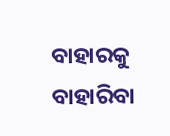ବାହାରକୁ ବାହାରିବା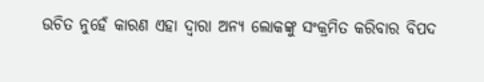ଉଚିତ ନୁହେଁ କାରଣ ଏହା ଦ୍ଵାରା ଅନ୍ୟ ଲୋକଙ୍କୁ ସଂକ୍ରମିତ କରିବାର ବିପଦ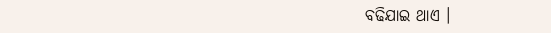ବଢିଯାଇ ଥାଏ ।